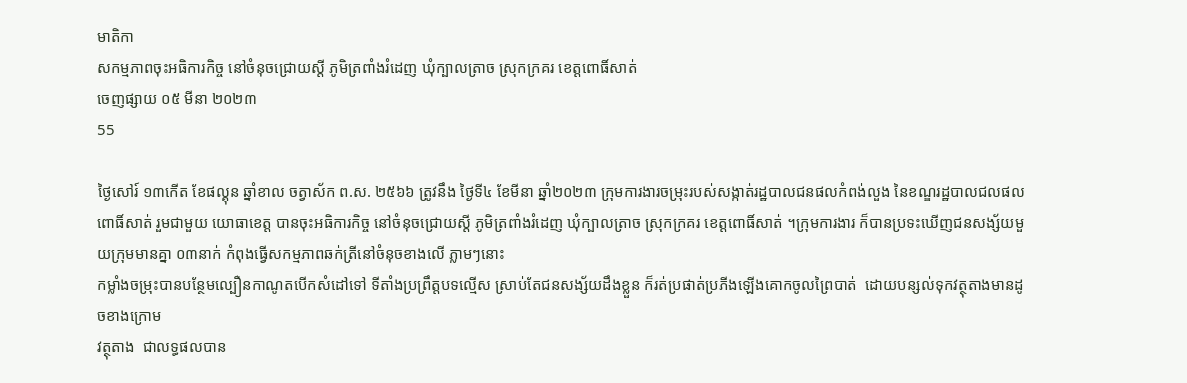មាតិកា
សកម្មភាពចុះអធិការកិច្ច នៅចំនុចជ្រោយស្ដី ភូមិត្រពាំងរំដេញ ឃុំក្បាលត្រាច ស្រុកក្រគរ ខេត្ដពោធិ៍សាត់
ចេញផ្សាយ ០៥ មីនា ២០២៣
55

ថ្ងៃសៅរ៍ ១៣កើត ខែផល្គុន ឆ្នាំខាល ចត្វាស័ក ព.ស. ២៥៦៦ ត្រូវនឹង ថ្ងៃទី៤ ខែមីនា ឆ្នាំ២០២៣ ក្រុមការងារចម្រុះរបស់សង្កាត់រដ្ឋបាលជនផលកំពង់លួង នៃខណ្ឌរដ្ឋបាលជលផលពោធិ៍សាត់ រួមជាមួយ យោធាខេត្ដ បានចុះអធិការកិច្ច នៅចំនុចជ្រោយស្ដី ភូមិត្រពាំងរំដេញ ឃុំក្បាលត្រាច ស្រុកក្រគរ ខេត្ដពោធិ៍សាត់ ។ក្រុមការងារ ក៏បានប្រទះឃើញជនសង្ស័យមួយក្រុមមានគ្នា ០៣នាក់ កំពុងធ្វើសកម្មភាពឆក់ត្រីនៅចំនុចខាងលើ ភ្លាមៗនោះ
កម្លាំងចម្រុះបានបន្ថែមល្បឿនកាណូតបើកសំដៅទៅ ទីតាំងប្រព្រឹត្តបទល្មើស ស្រាប់តែជនសង្ស័យដឹងខ្លួន ក៏រត់ប្រផាត់ប្រភីងឡើងគោកចូលព្រៃបាត់  ដោយបន្សល់ទុកវត្ថុតាងមានដូចខាងក្រោម
វត្ថុតាង  ជាលទ្ធផលបាន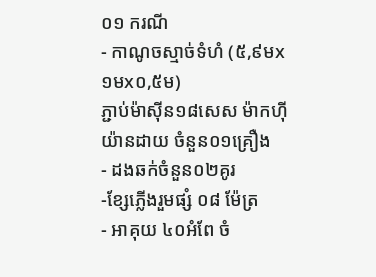០១ ករណី
- កាណូចស្មាច់ទំហំ (៥,៩មx១មx០,៥ម)
ភ្ជាប់ម៉ាស៊ីន១៨សេស ម៉ាកហ៊ីយ៉ានដាយ ចំនួន០១គ្រឿង
- ដងឆក់ចំនួន០២គូរ
-ខ្សែភ្លើងរួមផ្សំ ០៨ ម៉ែត្រ
- អាគុយ ៤០អំពែ ចំ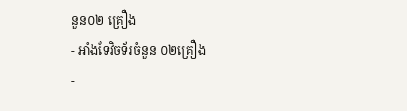នួន០២ គ្រឿង
- អាំងទែវិចទ័រចំនួន ០២គ្រឿង
-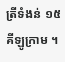ត្រីទំងន់ ១៥គីឡូក្រាម ។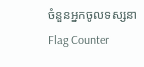ចំនួនអ្នកចូលទស្សនា
Flag Counter